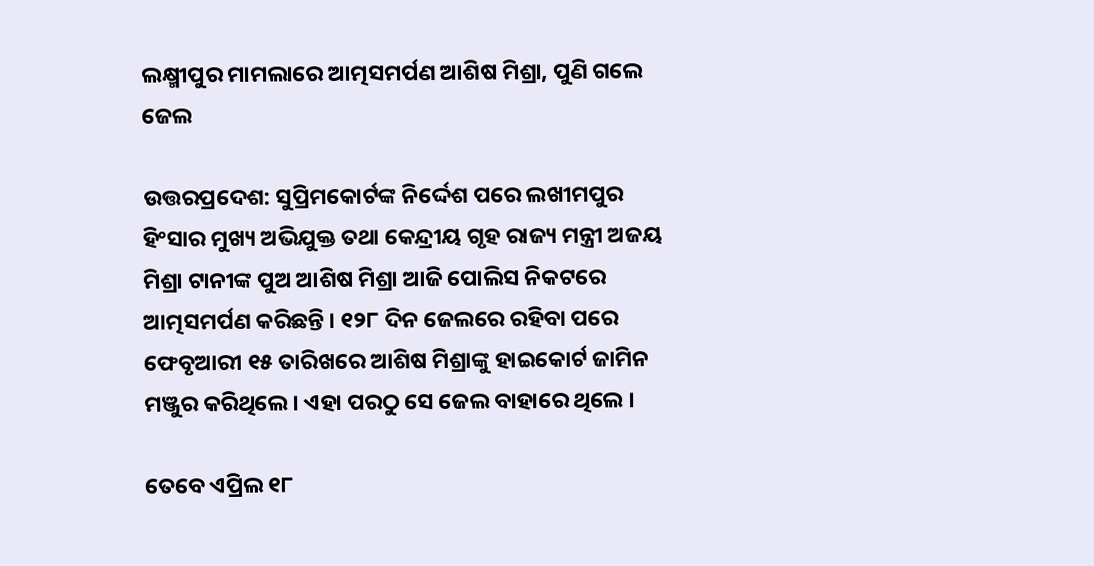ଲକ୍ଷ୍ମୀପୁର ମାମଲାରେ ଆତ୍ମସମର୍ପଣ ଆଶିଷ ମିଶ୍ରା, ପୁଣି ଗଲେ ଜେଲ

ଉତ୍ତରପ୍ରଦେଶ: ସୁପ୍ରିମକୋର୍ଟଙ୍କ ନିର୍ଦ୍ଦେଶ ପରେ ଲଖୀମପୁର ହିଂସାର ମୁଖ୍ୟ ଅଭିଯୁକ୍ତ ତଥା କେନ୍ଦ୍ରୀୟ ଗୃହ ରାଜ୍ୟ ମନ୍ତ୍ରୀ ଅଜୟ ମିଶ୍ରା ଟାନୀଙ୍କ ପୁଅ ଆଶିଷ ମିଶ୍ରା ଆଜି ପୋଲିସ ନିକଟରେ ଆତ୍ମସମର୍ପଣ କରିଛନ୍ତି । ୧୨୮ ଦିନ ଜେଲରେ ରହିବା ପରେ ଫେବୃଆରୀ ୧୫ ତାରିଖରେ ଆଶିଷ ମିଶ୍ରାଙ୍କୁ ହାଇକୋର୍ଟ ଜାମିନ ମଞ୍ଜୁର କରିଥିଲେ । ଏହା ପରଠୁ ସେ ଜେଲ ବାହାରେ ଥିଲେ ।

ତେବେ ଏପ୍ରିଲ ୧୮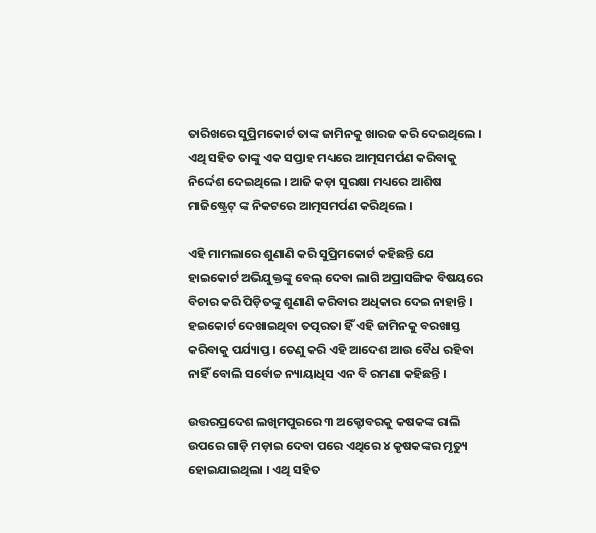ତାରିଖରେ ସୁପ୍ରିମକୋର୍ଟ ତାଙ୍କ ଜାମିନକୁ ଖାରଜ କରି ଦେଇଥିଲେ । ଏଥି ସହିତ ତାଙ୍କୁ ଏକ ସପ୍ତାହ ମଧ୍ୟରେ ଆତ୍ମସମର୍ପଣ କରିବାକୁ ନିର୍ଦ୍ଦେଶ ଦେଇଥିଲେ । ଆଜି କଡ଼ା ସୁରକ୍ଷା ମଧ୍ୟରେ ଆଶିଷ ମାଜିଷ୍ଟ୍ରେଟ୍ ଙ୍କ ନିକଟରେ ଆତ୍ମସମର୍ପଣ କରିଥିଲେ ।

ଏହି ମାମଲାରେ ଶୁଣାଣି କରି ସୁପ୍ରିମକୋର୍ଟ କହିଛନ୍ତି ଯେ ହାଇକୋର୍ଟ ଅଭିଯୁକ୍ତଙ୍କୁ ବେଲ୍ ଦେବା ଲାଗି ଅପ୍ରାସଙ୍ଗିକ ବିଷୟରେ ବିଚାର କରି ପିଡ଼ିତଙ୍କୁ ଶୁଣାଣି କରିବାର ଅଧିକାର ଦେଇ ନାହାନ୍ତି । ହଇକୋର୍ଟ ଦେଖାଇଥିବା ତତ୍ପରତା ହିଁ ଏହି ଜାମିନକୁ ବରଖାସ୍ତ କରିବାକୁ ପର୍ଯ୍ୟାପ୍ତ । ତେଣୁ କରି ଏହି ଆଦେଶ ଆଉ ବୈଧ ରହିବା ନାହିଁ ବୋଲି ସର୍ବୋଚ୍ଚ ନ୍ୟାୟାଧିସ ଏନ ବି ରମଣା କହିଛନ୍ତି ।

ଉତ୍ତରପ୍ରଦେଶ ଲଖିମପୁରରେ ୩ ଅକ୍ଟୋବରକୁ କଷକଙ୍କ ରାଲି ଉପରେ ଗାଡ଼ି ମଡ଼ାଇ ଦେବା ପରେ ଏଥିରେ ୪ କୃଷକଙ୍କର ମୃତ୍ୟୁ ହୋଇଯାଇଥିଲା । ଏଥି ସହିତ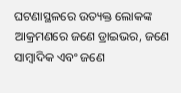ଘଟଣାସ୍ଥଳରେ ଉତ୍ୟକ୍ତ ଲୋକଙ୍କ ଆକ୍ରମଣରେ ଜଣେ ଡ୍ରାଇଭର, ଜଣେ ସାମ୍ବାଦିକ ଏବଂ ଜଣେ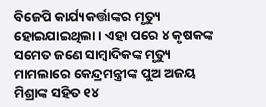ବିଜେପି କାର୍ଯ୍ୟକର୍ତ୍ତାଙ୍କର ମୃତ୍ୟୁ ହୋଇଯାଇଥିଲା । ଏହା ପରେ ୪ କୃଷକଙ୍କ ସମେତ ଜଣେ ସାମ୍ବାଦିକଙ୍କ ମୃତ୍ୟୁ ମାମଲାରେ କେନ୍ଦ୍ରମନ୍ତ୍ରୀଙ୍କ ପୁଅ ଅଜୟ ମିଶ୍ରାଙ୍କ ସହିତ ୧୪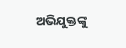ଅଭିଯୁକ୍ତଙ୍କୁ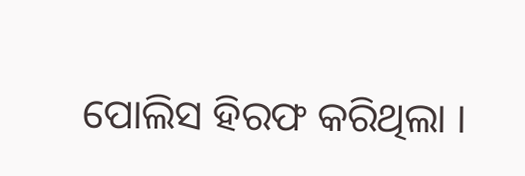ପୋଲିସ ହିରଫ କରିଥିଲା ।